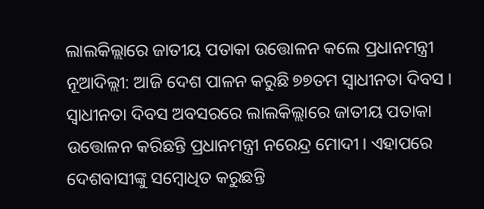ଲାଲକିଲ୍ଲାରେ ଜାତୀୟ ପତାକା ଉତ୍ତୋଳନ କଲେ ପ୍ରଧାନମନ୍ତ୍ରୀ
ନୂଆଦିଲ୍ଲୀ: ଆଜି ଦେଶ ପାଳନ କରୁଛି ୭୭ତମ ସ୍ୱାଧୀନତା ଦିବସ । ସ୍ୱାଧୀନତା ଦିବସ ଅବସରରେ ଲାଲକିଲ୍ଲାରେ ଜାତୀୟ ପତାକା ଉତ୍ତୋଳନ କରିଛନ୍ତି ପ୍ରଧାନମନ୍ତ୍ରୀ ନରେନ୍ଦ୍ର ମୋଦୀ। ଏହାପରେ ଦେଶବାସୀଙ୍କୁ ସମ୍ବୋଧିତ କରୁଛନ୍ତି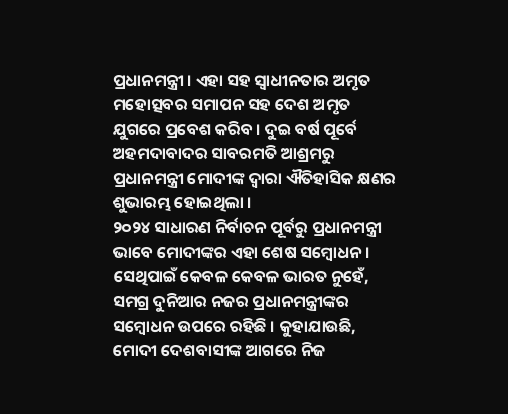ପ୍ରଧାନମନ୍ତ୍ରୀ । ଏହା ସହ ସ୍ୱାଧୀନତାର ଅମୃତ ମହୋତ୍ସବର ସମାପନ ସହ ଦେଶ ଅମୃତ ଯୁଗରେ ପ୍ରବେଶ କରିବ । ଦୁଇ ବର୍ଷ ପୂର୍ବେ ଅହମଦାବାଦର ସାବରମତି ଆଶ୍ରମରୁ ପ୍ରଧାନମନ୍ତ୍ରୀ ମୋଦୀଙ୍କ ଦ୍ୱାରା ଐତିହାସିକ କ୍ଷଣର ଶୁଭାରମ୍ଭ ହୋଇଥିଲା ।
୨୦୨୪ ସାଧାରଣ ନିର୍ବାଚନ ପୂର୍ବରୁ ପ୍ରଧାନମନ୍ତ୍ରୀ ଭାବେ ମୋଦୀଙ୍କର ଏହା ଶେଷ ସମ୍ବୋଧନ। ସେଥିପାଇଁ କେବଳ କେବଳ ଭାରତ ନୁହେଁ, ସମଗ୍ର ଦୁନିଆର ନଜର ପ୍ରଧାନମନ୍ତ୍ରୀଙ୍କର ସମ୍ବୋଧନ ଉପରେ ରହିଛି । କୁହାଯାଉଛି, ମୋଦୀ ଦେଶବାସୀଙ୍କ ଆଗରେ ନିଜ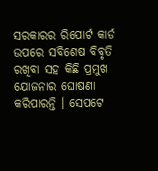ସରକାରର ରିପୋର୍ଟ କାର୍ଡ ଉପରେ ସବିଶେଷ ବିବୃତି ରଖିବା ସହ କିଛି ପ୍ରମୁଖ ଯୋଜନାର ଘୋଷଣା କରିପାରନ୍ତି । ସେପଟେ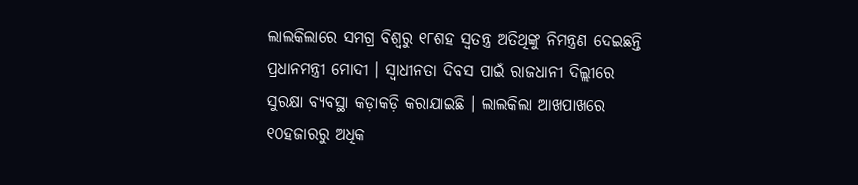ଲାଲକିଲାରେ ସମଗ୍ର ବିଶ୍ୱରୁ ୧୮ଶହ ସ୍ୱତନ୍ତ୍ର ଅତିଥିଙ୍କୁ ନିମନ୍ତ୍ରଣ ଦେଇଛନ୍ତି ପ୍ରଧାନମନ୍ତ୍ରୀ ମୋଦୀ । ସ୍ୱାଧୀନତା ଦିବସ ପାଇଁ ରାଜଧାନୀ ଦିଲ୍ଲୀରେ ସୁରକ୍ଷା ବ୍ୟବସ୍ଥା କଡ଼ାକଡ଼ି କରାଯାଇଛି । ଲାଲକିଲା ଆଖପାଖରେ ୧୦ହଜାରରୁ ଅଧିକ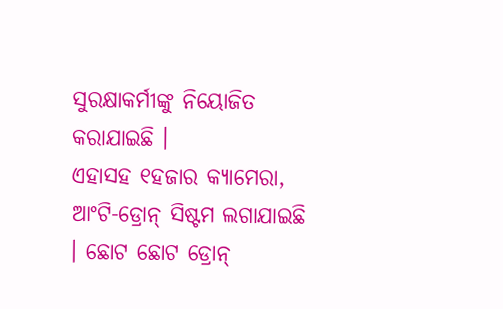ସୁରକ୍ଷାକର୍ମୀଙ୍କୁ ନିୟୋଜିତ କରାଯାଇଛି ।
ଏହାସହ ୧ହଜାର କ୍ୟାମେରା, ଆଂଟି-ଡ୍ରୋନ୍ ସିଷ୍ଟମ ଲଗାଯାଇଛି । ଛୋଟ ଛୋଟ ଡ୍ରୋନ୍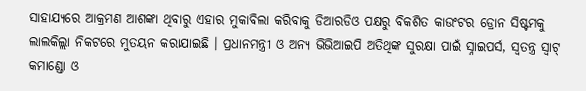ସାହାଯ୍ୟରେ ଆକ୍ରମଣ ଆଶଙ୍କା ଥିବାରୁ ଏହାର ମୁକାବିଲା କରିବାକୁ ଡିଆରଡିଓ ପକ୍ଷରୁ ବିକଶିତ କାଉଂଟର ଡ୍ରୋନ ସିଷ୍ଟମକୁ ଲାଲକିଲ୍ଲା ନିକଟରେ ମୁତୟନ କରାଯାଇଛି । ପ୍ରଧାନମନ୍ତ୍ରୀ ଓ ଅନ୍ୟ ଭିଭିଆଇପି ଅତିଥିଙ୍କ ସୁରକ୍ଷା ପାଇଁ ସ୍ନାଇପର୍ସ, ସ୍ୱତନ୍ତ୍ର ସ୍ୱାଟ୍ କମାଣ୍ଡୋ ଓ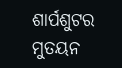ଶାର୍ପଶୁଟର ମୁତୟନ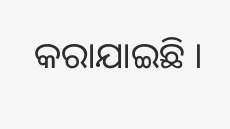କରାଯାଇଛି ।